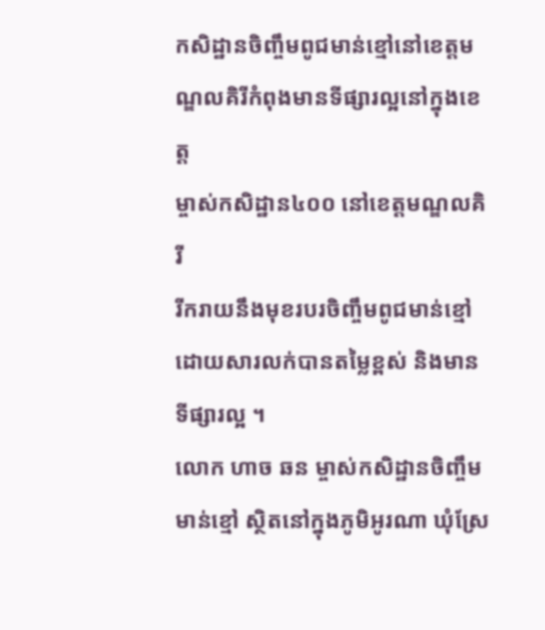កសិដ្ឋានចិញ្ចឹមពូជមាន់ខ្មៅនៅខេត្តមណ្ឌលគិរីកំពុងមានទីផ្សារល្អនៅក្នុងខេត្ត
ម្ចាស់កសិដ្ឋាន៤០០ នៅខេត្តមណ្ឌលគិរី
រីករាយនឹងមុខរបរចិញ្ចឹមពូជមាន់ខ្មៅដោយសារលក់បានតម្លៃខ្ពស់ និងមានទីផ្សារល្អ ។
លោក ហាច ឆន ម្ចាស់កសិដ្ឋានចិញ្ចឹមមាន់ខ្មៅ ស្ថិតនៅក្នុងភូមិអូរណា ឃុំស្រែ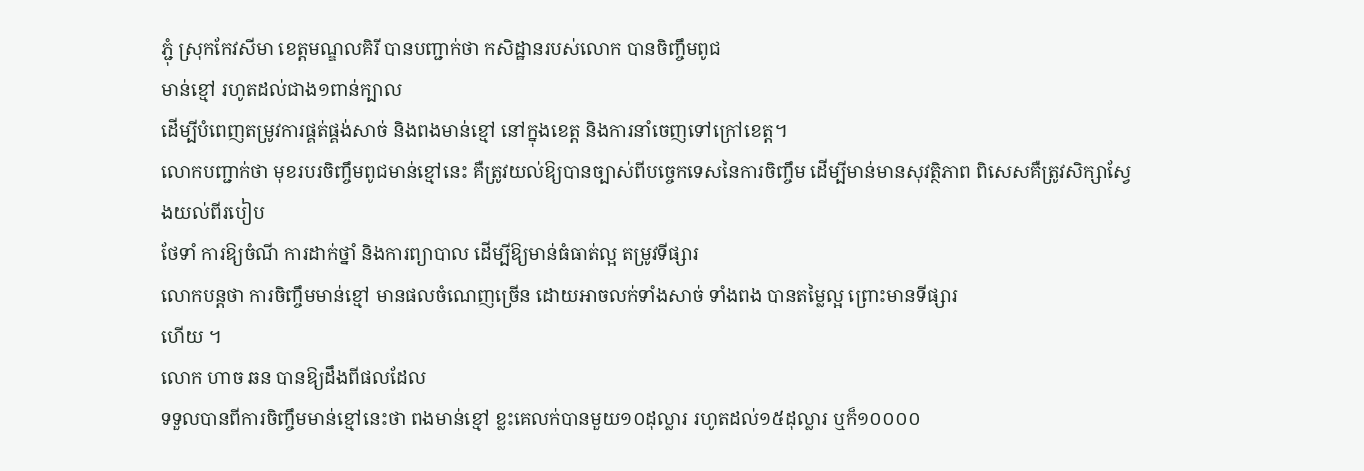ភ្ជុំ ស្រុកកែវសីមា ខេត្តមណ្ឌលគិរី បានបញ្ជាក់ថា កសិដ្ឋានរបស់លោក បានចិញ្ចឹមពូជ
មាន់ខ្មៅ រហូតដល់ជាង១ពាន់ក្បាល
ដើម្បីបំពេញតម្រូវការផ្គត់ផ្គង់សាច់ និងពងមាន់ខ្មៅ នៅក្នុងខេត្ត និងការនាំចេញទៅក្រៅខេត្ត។
លោកបញ្ជាក់ថា មុខរបរចិញ្ចឹមពូជមាន់ខ្មៅនេះ គឺត្រូវយល់ឱ្យបានច្បាស់ពីបច្ចេកទេសនៃការចិញ្ចឹម ដើម្បីមាន់មានសុវត្ថិភាព ពិសេសគឺត្រូវសិក្សាស្វែងយល់ពីរបៀប
ថែទាំ ការឱ្យចំណី ការដាក់ថ្នាំ និងការព្យាបាល ដើម្បីឱ្យមាន់ធំធាត់ល្អ តម្រូវទីផ្សារ
លោកបន្តថា ការចិញ្ចឹមមាន់ខ្មៅ មានផលចំណេញច្រើន ដោយអាចលក់ទាំងសាច់ ទាំងពង បានតម្លៃល្អ ព្រោះមានទីផ្សារ
ហើយ ។
លោក ហាច ឆន បានឱ្យដឹងពីផលដែល
ទទួលបានពីការចិញ្ចឹមមាន់ខ្មៅនេះថា ពងមាន់ខ្មៅ ខ្លះគេលក់បានមួយ១០ដុល្លារ រហូតដល់១៥ដុល្លារ ឬក៏១០០០០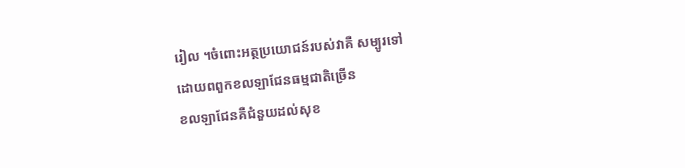រៀល ។ចំពោះអត្ថប្រយោជន៍របស់វាគឺ សម្បូរទៅ
ដោយពពួកខលឡាជែនធម្មជាតិច្រើន
ខលឡាជែនគឺជំនួយដល់សុខ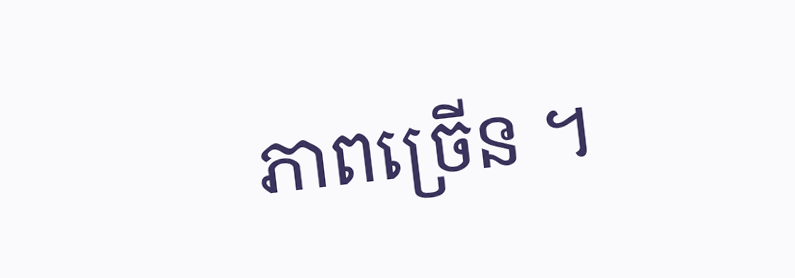ភាពច្រើន ។